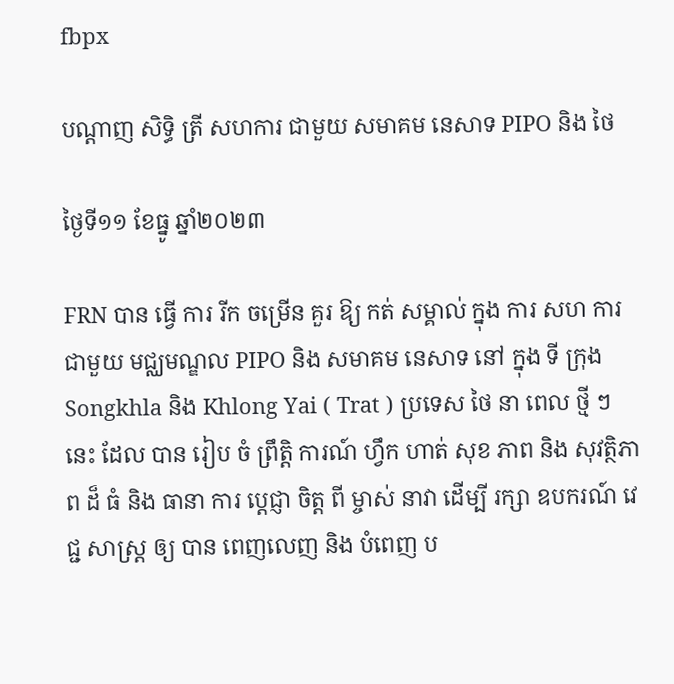fbpx

បណ្តាញ សិទ្ធិ ត្រី សហការ ជាមួយ សមាគម នេសាទ PIPO និង ថៃ

ថ្ងៃទី១១ ខែធ្នូ ឆ្នាំ២០២៣

FRN បាន ធ្វើ ការ រីក ចម្រើន គួរ ឱ្យ កត់ សម្គាល់ ក្នុង ការ សហ ការ ជាមួយ មជ្ឈមណ្ឌល PIPO និង សមាគម នេសាទ នៅ ក្នុង ទី ក្រុង Songkhla និង Khlong Yai ( Trat ) ប្រទេស ថៃ នា ពេល ថ្មី ៗ នេះ ដែល បាន រៀប ចំ ព្រឹត្តិ ការណ៍ ហ្វឹក ហាត់ សុខ ភាព និង សុវត្ថិភាព ដ៏ ធំ និង ធានា ការ ប្តេជ្ញា ចិត្ត ពី ម្ចាស់ នាវា ដើម្បី រក្សា ឧបករណ៍ វេជ្ជ សាស្ត្រ ឲ្យ បាន ពេញលេញ និង បំពេញ ប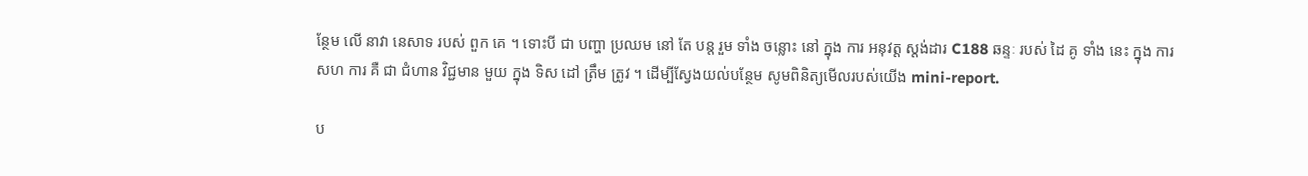ន្ថែម លើ នាវា នេសាទ របស់ ពួក គេ ។ ទោះបី ជា បញ្ហា ប្រឈម នៅ តែ បន្ត រួម ទាំង ចន្លោះ នៅ ក្នុង ការ អនុវត្ត ស្តង់ដារ C188 ឆន្ទៈ របស់ ដៃ គូ ទាំង នេះ ក្នុង ការ សហ ការ គឺ ជា ជំហាន វិជ្ជមាន មួយ ក្នុង ទិស ដៅ ត្រឹម ត្រូវ ។ ដើម្បីស្វែងយល់បន្ថែម សូមពិនិត្យមើលរបស់យើង mini-report.

ប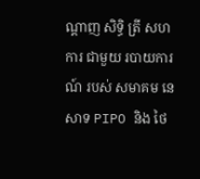ណ្ដាញ សិទ្ធិ ត្រី សហការ ជាមួយ របាយការណ៍ របស់ សមាគម នេសាទ PIPO និង ថៃ